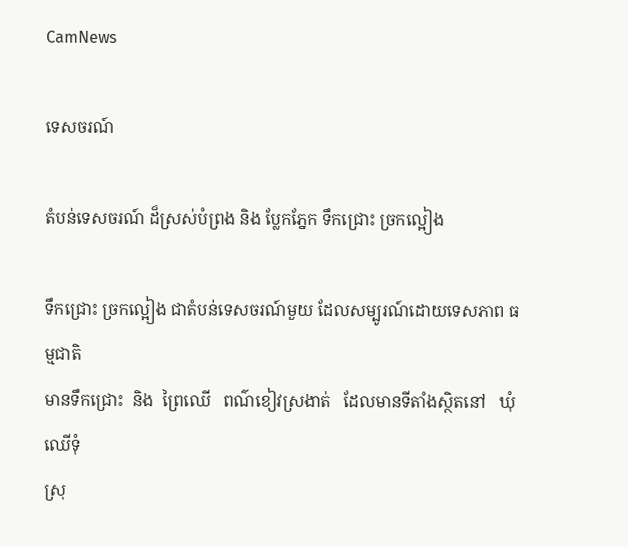CamNews

ទេសចរណ៍

តំបន់ទេសចរណ៍ ដ៏ស្រស់បំព្រង និង ប្លែកភ្នែក ទឹកជ្រោះ ច្រកល្អៀង

ទឹកជ្រោះ ច្រកល្អៀង ជាតំបន់ទេសចរណ៍មួយ ដែលសម្បូរណ៍ដោយទេសភាព ធម្មជាតិ
មានទឹកជ្រោះ  និង  ព្រៃឈើ   ពណ៌ខៀវស្រងាត់   ដែលមានទីតាំងស្ថិតនៅ   ឃុំឈើទុំ
ស្រុ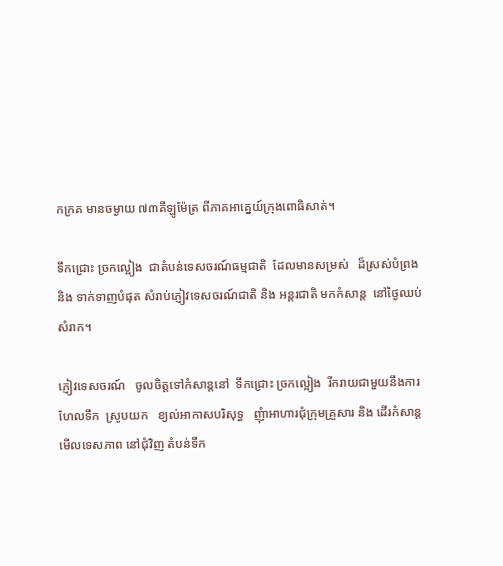កក្រគ មានចម្ងាយ ៧៣គីឡូម៉ែត្រ ពីភាគអាគ្នេយ៍ក្រុងពោធិសាត់។

ទឹកជ្រោះ ច្រកល្អៀង  ជាតំបន់ទេសចរណ៍ធម្មជាតិ  ដែលមានសម្រស់   ដ៏ស្រស់បំព្រង
និង ទាក់ទាញបំផុត សំរាប់ភ្ញៀវទេសចរណ៍ជាតិ និង អន្តរជាតិ មកកំសាន្ត  នៅថ្ងៃឈប់
សំរាក។

ភ្ញៀវទេសចរណ៍   ចូលចិត្តទៅកំសាន្តនៅ  ទឹកជ្រោះ ច្រកល្អៀង  រីករាយជាមួយនឹងការ
ហែលទឹក  ស្រូបយក   ខ្យល់អាកាសបរិសុទ្ធ   ញុំាអាហារជុំក្រុមគ្រួសារ និង ដើរកំសាន្ត
មើលទេសភាព នៅជុំវិញ តំបន់ទឹក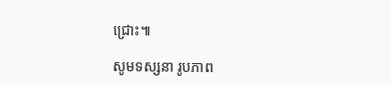ជ្រោះ៕

សូមទស្សនា រូបភាព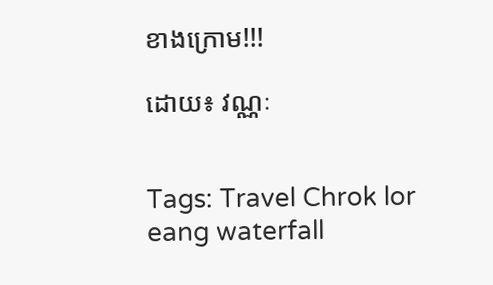ខាងក្រោម!!!

ដោយ៖ វណ្ណៈ


Tags: Travel Chrok lor eang waterfall